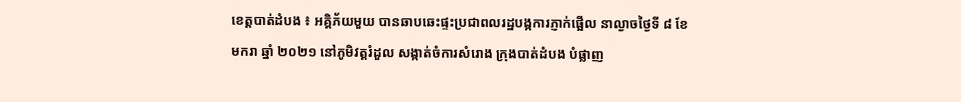ខេត្តបាត់ដំបង ៖ អគ្គិភ័យមួយ បានឆាបឆេះផ្ទះប្រជាពលរដ្ឋបង្កការភ្ញាក់ផ្អើល នាល្ងាចថ្ងៃទី ៨ ខែមករា ឆ្នាំ ២០២១ នៅភូមិវត្តរំដួល សង្កាត់ចំការសំរោង ក្រុងបាត់ដំបង បំផ្លាញ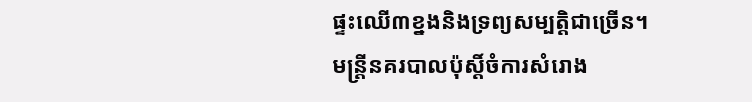ផ្ទះឈើ៣ខ្នងនិងទ្រព្យសម្បត្តិជាច្រើន។
មន្រ្តីនគរបាលប៉ុស្តិ៍ចំការសំរោង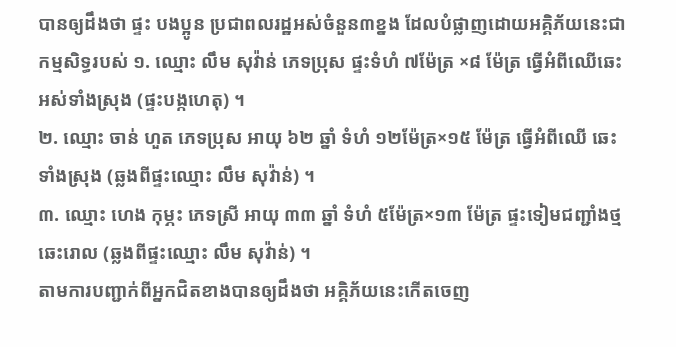បានឲ្យដឹងថា ផ្ទះ បងប្អូន ប្រជាពលរដ្ឋអស់ចំនួន៣ខ្នង ដែលបំផ្លាញដោយអគ្គិភ័យនេះជាកម្មសិទ្ធរបស់ ១. ឈ្មោះ លឹម សុវ៉ាន់ ភេទប្រុស ផ្ទះទំហំ ៧ម៉ែត្រ ×៨ ម៉ែត្រ ធ្វើអំពីឈើឆេះអស់ទាំងស្រុង (ផ្ទះបង្កហេតុ) ។
២. ឈ្មោះ ចាន់ ហួត ភេទប្រុស អាយុ ៦២ ឆ្នាំ ទំហំ ១២ម៉ែត្រ×១៥ ម៉ែត្រ ធ្វើអំពីឈើ ឆេះទាំងស្រុង (ឆ្លងពីផ្ទះឈ្មោះ លឹម សុវ៉ាន់) ។
៣. ឈ្មោះ ហេង កុម្ភះ ភេទស្រី អាយុ ៣៣ ឆ្នាំ ទំហំ ៥ម៉ែត្រ×១៣ ម៉ែត្រ ផ្ទះទៀមជញ្ជាំងថ្មឆេះរោល (ឆ្លងពីផ្ទះឈ្មោះ លឹម សុវ៉ាន់) ។
តាមការបញ្ជាក់ពីអ្នកជិតខាងបានឲ្យដឹងថា អគ្គិភ័យនេះកើតចេញ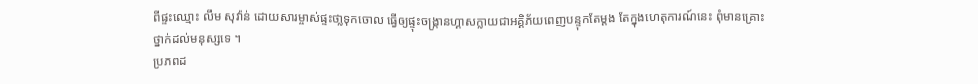ពីផ្ទះឈ្មោះ លឹម សុវ៉ាន់ ដោយសារម្ចាស់ផ្ទះថា្លទុកចោល ធ្វើឲ្យផ្ទុះចង្រ្កានហ្គាសក្លាយជាអគ្គិភ័យពេញបន្ទុកតែម្តង តែក្នុងហេតុការណ៍នេះ ពុំមានគ្រោះថ្នាក់ដល់មនុស្សទេ ។
ប្រភពដ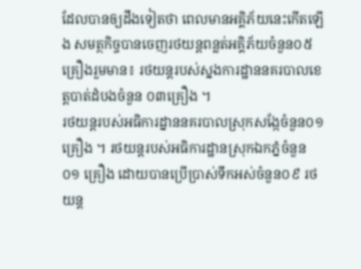ដែលបានឲ្យដឹងទៀតថា ពេលមានអគ្គិភ័យនេះកើតឡើង សមត្ថកិច្ចបានចេញរថយន្តពន្លត់អគ្គិភ័យចំនួន០៥គ្រឿងរួមមាន៖ រថយន្តរបស់ស្នងការដ្ឋាននគរបាលខេត្តបាត់ដំបងចំនួន ០៣គ្រឿង ។
រថយន្តរបស់អធិការដ្នាននគរបាលស្រុកសង្កែចំនួន០១ គ្រឿង ។ រថយន្តរបស់អធិការដ្ឋានស្រុកឯកភ្នំចំនួន ០១ គ្រឿង ដោយបានប្រើប្រាស់ទឹកអស់ចំនួន០៩ រថយន្ត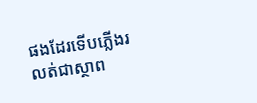ផងដែរទើបភ្លើងរលត់ជាស្ថាព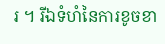រ ។ រីឯទំហំនៃការខូចខា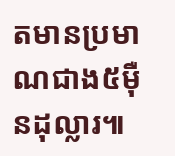តមានប្រមាណជាង៥ម៉ឺនដុល្លារ៕